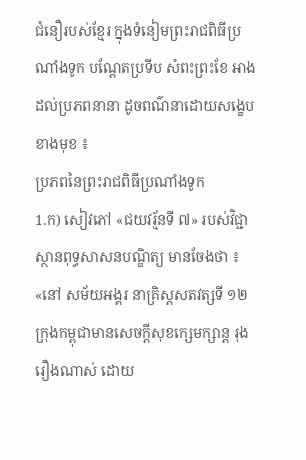ជំនឿរបស់ខ្មែរ ក្នុងទំនៀមព្រះរាជពិធីប្រណាំងទូក បណ្ដែតប្រទីប សំពះព្រះខែ អាងដល់ប្រភពនានា ដូចពណ៌នាដោយសង្ខេបខាងមុខ ៖
ប្រភពនៃព្រះរាជពិធីប្រណាំងទូក
1.ក) សៀវភៅ «ជយវរ្ម័នទី ៧» របស់វិជ្ជាស្ថានពុទ្ធសាសនបណ្ឌិត្យ មានចែងថា ៖
«នៅ សម័យអង្គរ នាគ្រិស្តសតវត្សទី ១២ ក្រុងកម្ពុជាមានសេចក្ដីសុខក្សេមក្សាន្ត រុងរឿងណាស់ ដោយ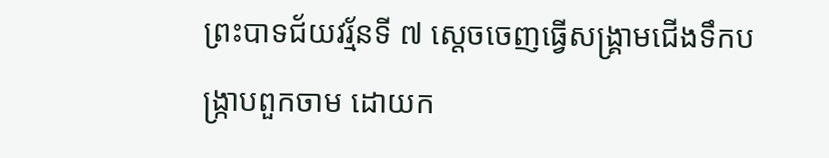ព្រះបាទជ័យវរ្ម័នទី ៧ ស្ដេចចេញធ្វើសង្គ្រាមជើងទឹកបង្ក្រាបពួកចាម ដោយក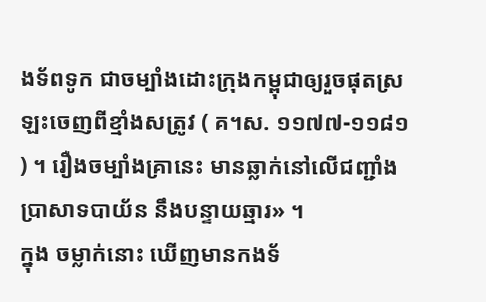ងទ័ពទូក ជាចម្បាំងដោះក្រុងកម្ពុជាឲ្យរួចផុតស្រឡះចេញពីខ្មាំងសត្រូវ ( គ។ស. ១១៧៧-១១៨១ ) ។ រឿងចម្បាំងគ្រានេះ មានឆ្លាក់នៅលើជញ្ជាំងប្រាសាទបាយ័ន នឹងបន្ទាយឆ្មារ» ។
ក្នុង ចម្លាក់នោះ ឃើញមានកងទ័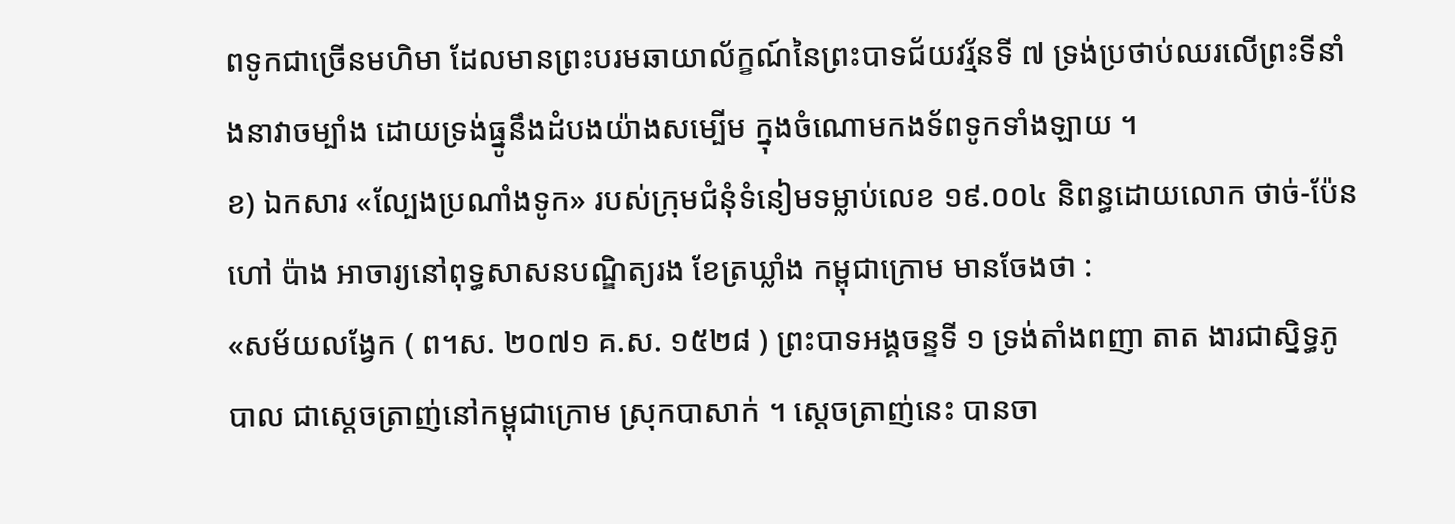ពទូកជាច្រើនមហិមា ដែលមានព្រះបរមឆាយាល័ក្ខណ៍នៃព្រះបាទជ័យវរ្ម័នទី ៧ ទ្រង់ប្រថាប់ឈរលើព្រះទីនាំងនាវាចម្បាំង ដោយទ្រង់ធ្នូនឹងដំបងយ៉ាងសម្បើម ក្នុងចំណោមកងទ័ពទូកទាំងឡាយ ។
ខ) ឯកសារ «ល្បែងប្រណាំងទូក» របស់ក្រុមជំនុំទំនៀមទម្លាប់លេខ ១៩.០០៤ និពន្ធដោយលោក ថាច់-ប៉ែន ហៅ ប៉ាង អាចារ្យនៅពុទ្ធសាសនបណ្ឌិត្យរង ខែត្រឃ្លាំង កម្ពុជាក្រោម មានចែងថា :
«សម័យលង្វែក ( ព។ស. ២០៧១ គ.ស. ១៥២៨ ) ព្រះបាទអង្គចន្ទទី ១ ទ្រង់តាំងពញា តាត ងារជាស្និទ្ធភូបាល ជាស្ដេចត្រាញ់នៅកម្ពុជាក្រោម ស្រុកបាសាក់ ។ ស្ដេចត្រាញ់នេះ បានចា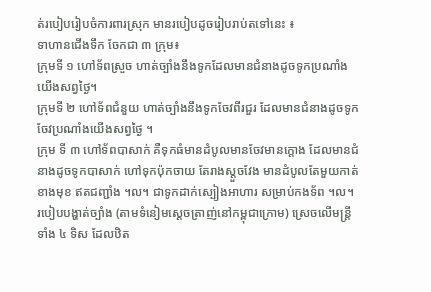ត់របៀបរៀបចំការពារស្រុក មានរបៀបដូចរៀបរាប់តទៅនេះ ៖
ទាហានជើងទឹក ចែកជា ៣ ក្រុម៖
ក្រុមទី ១ ហៅទ័ពស្រួច ហាត់ច្បាំងនឹងទូកដែលមានជំនាងដូចទូកប្រណាំងយើងសព្វថ្ងៃ។
ក្រុមទី ២ ហៅទ័ពជំនួយ ហាត់ច្បាំងនឹងទូកចែវពីរជួរ ដែលមានជំនាងដូចទូកចែវប្រណាំងយើងសព្វថ្ងៃ ។
ក្រុម ទី ៣ ហៅទ័ពបាសាក់ គឺទុកធំមានដំបូលមានចែវមានក្ដោង ដែលមានជំនាងដូចទូកបាសាក់ ហៅទុកប៉ុកចាយ តែរាងស្ដួចវែង មានដំបូលតែមួយកាត់ខាងមុខ ឥតជញ្ជាំង ។ល។ ជាទូកដាក់ស្បៀងអាហារ សម្រាប់កងទ័ព ។ល។
របៀបបង្ហាត់ច្បាំង (តាមទំនៀមស្ដេចត្រាញ់នៅកម្ពុជាក្រោម) ស្រេចលើមន្ត្រីទាំង ៤ ទិស ដែលឋិត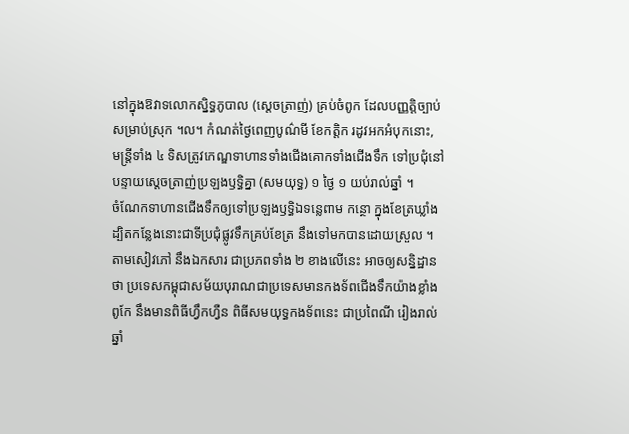នៅក្នុងឱវាទលោកស្និទ្ធភូបាល (ស្ដេចត្រាញ់) គ្រប់ចំពូក ដែលបញ្ញត្តិច្បាប់សម្រាប់ស្រុក ។ល។ កំណត់ថ្ងៃពេញបូណ៌មី ខែកត្តិក រដូវអកអំបុកនោះ, មន្ត្រីទាំង ៤ ទិសត្រូវកេណ្ឌទាហានទាំងជើងគោកទាំងជើងទឹក ទៅប្រជុំនៅបន្ទាយស្ដេចត្រាញ់ប្រឡងឫទ្ធិគ្នា (សមយុទ្ធ) ១ ថ្ងៃ ១ យប់រាល់ឆ្នាំ ។
ចំណែកទាហានជើងទឹកឲ្យទៅប្រឡងឫទ្ធិឯទន្លេពាម កន្ថោ ក្នុងខែត្រឃ្លាំង ដ្បិតកន្លែងនោះជាទីប្រជុំផ្លូវទឹកគ្រប់ខែត្រ នឹងទៅមកបានដោយស្រួល ។
តាមសៀវភៅ នឹងឯកសារ ជាប្រភពទាំង ២ ខាងលើនេះ អាចឲ្យសន្និដ្ឋានថា ប្រទេសកម្ពុជាសម័យបុរាណជាប្រទេសមានកងទ័ពជើងទឹកយ៉ាងខ្លាំងពូកែ នឹងមានពិធីហ្វឹកហ្វឺន ពិធីសមយុទ្ធកងទ័ពនេះ ជាប្រពៃណី រៀងរាល់ឆ្នាំ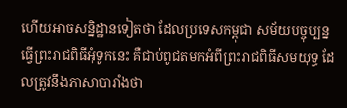ហើយអាចសន្និដ្ឋានទៀតថា ដែលប្រទេសកម្ពុជា សម័យបច្ចុប្បន្នធ្វើព្រះរាជពិធីអុំទូកនេះ គឺជាប់ពូជតមកអំពីព្រះរាជពិធីសមយុទ្ធ ដែលត្រូវនឹងភាសាបារាំងថា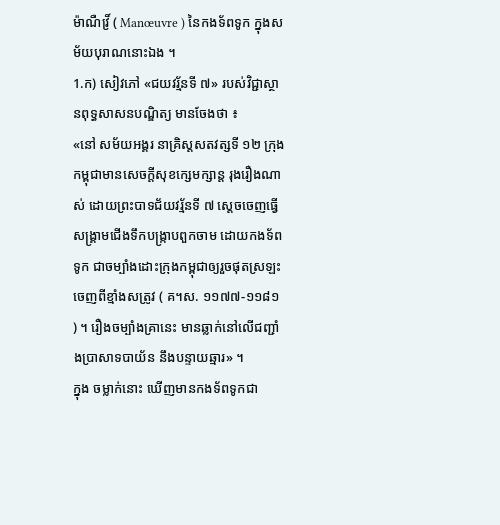ម៉ាណឺវ្រិ៍ ( Manœuvre ) នៃកងទ័ពទូក ក្នុងសម័យបុរាណនោះឯង ។
1.ក) សៀវភៅ «ជយវរ្ម័នទី ៧» របស់វិជ្ជាស្ថានពុទ្ធសាសនបណ្ឌិត្យ មានចែងថា ៖
«នៅ សម័យអង្គរ នាគ្រិស្តសតវត្សទី ១២ ក្រុងកម្ពុជាមានសេចក្ដីសុខក្សេមក្សាន្ត រុងរឿងណាស់ ដោយព្រះបាទជ័យវរ្ម័នទី ៧ ស្ដេចចេញធ្វើសង្គ្រាមជើងទឹកបង្ក្រាបពួកចាម ដោយកងទ័ពទូក ជាចម្បាំងដោះក្រុងកម្ពុជាឲ្យរួចផុតស្រឡះចេញពីខ្មាំងសត្រូវ ( គ។ស. ១១៧៧-១១៨១ ) ។ រឿងចម្បាំងគ្រានេះ មានឆ្លាក់នៅលើជញ្ជាំងប្រាសាទបាយ័ន នឹងបន្ទាយឆ្មារ» ។
ក្នុង ចម្លាក់នោះ ឃើញមានកងទ័ពទូកជា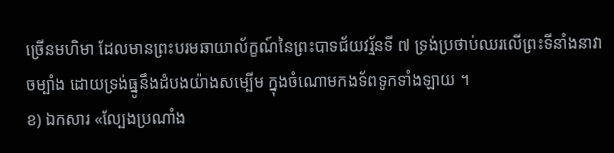ច្រើនមហិមា ដែលមានព្រះបរមឆាយាល័ក្ខណ៍នៃព្រះបាទជ័យវរ្ម័នទី ៧ ទ្រង់ប្រថាប់ឈរលើព្រះទីនាំងនាវាចម្បាំង ដោយទ្រង់ធ្នូនឹងដំបងយ៉ាងសម្បើម ក្នុងចំណោមកងទ័ពទូកទាំងឡាយ ។
ខ) ឯកសារ «ល្បែងប្រណាំង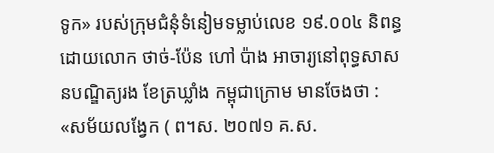ទូក» របស់ក្រុមជំនុំទំនៀមទម្លាប់លេខ ១៩.០០៤ និពន្ធដោយលោក ថាច់-ប៉ែន ហៅ ប៉ាង អាចារ្យនៅពុទ្ធសាសនបណ្ឌិត្យរង ខែត្រឃ្លាំង កម្ពុជាក្រោម មានចែងថា :
«សម័យលង្វែក ( ព។ស. ២០៧១ គ.ស.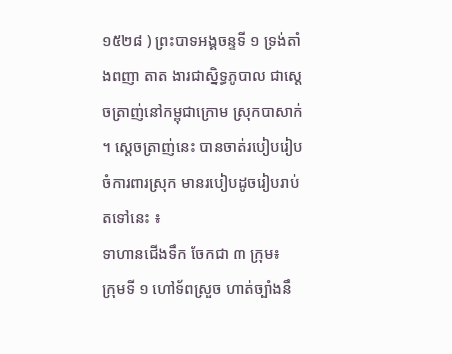១៥២៨ ) ព្រះបាទអង្គចន្ទទី ១ ទ្រង់តាំងពញា តាត ងារជាស្និទ្ធភូបាល ជាស្ដេចត្រាញ់នៅកម្ពុជាក្រោម ស្រុកបាសាក់ ។ ស្ដេចត្រាញ់នេះ បានចាត់របៀបរៀបចំការពារស្រុក មានរបៀបដូចរៀបរាប់តទៅនេះ ៖
ទាហានជើងទឹក ចែកជា ៣ ក្រុម៖
ក្រុមទី ១ ហៅទ័ពស្រួច ហាត់ច្បាំងនឹ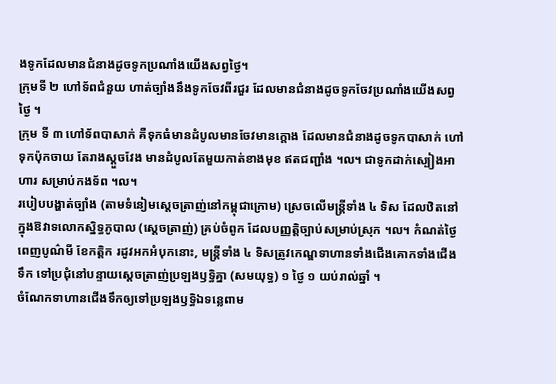ងទូកដែលមានជំនាងដូចទូកប្រណាំងយើងសព្វថ្ងៃ។
ក្រុមទី ២ ហៅទ័ពជំនួយ ហាត់ច្បាំងនឹងទូកចែវពីរជួរ ដែលមានជំនាងដូចទូកចែវប្រណាំងយើងសព្វថ្ងៃ ។
ក្រុម ទី ៣ ហៅទ័ពបាសាក់ គឺទុកធំមានដំបូលមានចែវមានក្ដោង ដែលមានជំនាងដូចទូកបាសាក់ ហៅទុកប៉ុកចាយ តែរាងស្ដួចវែង មានដំបូលតែមួយកាត់ខាងមុខ ឥតជញ្ជាំង ។ល។ ជាទូកដាក់ស្បៀងអាហារ សម្រាប់កងទ័ព ។ល។
របៀបបង្ហាត់ច្បាំង (តាមទំនៀមស្ដេចត្រាញ់នៅកម្ពុជាក្រោម) ស្រេចលើមន្ត្រីទាំង ៤ ទិស ដែលឋិតនៅក្នុងឱវាទលោកស្និទ្ធភូបាល (ស្ដេចត្រាញ់) គ្រប់ចំពូក ដែលបញ្ញត្តិច្បាប់សម្រាប់ស្រុក ។ល។ កំណត់ថ្ងៃពេញបូណ៌មី ខែកត្តិក រដូវអកអំបុកនោះ, មន្ត្រីទាំង ៤ ទិសត្រូវកេណ្ឌទាហានទាំងជើងគោកទាំងជើងទឹក ទៅប្រជុំនៅបន្ទាយស្ដេចត្រាញ់ប្រឡងឫទ្ធិគ្នា (សមយុទ្ធ) ១ ថ្ងៃ ១ យប់រាល់ឆ្នាំ ។
ចំណែកទាហានជើងទឹកឲ្យទៅប្រឡងឫទ្ធិឯទន្លេពាម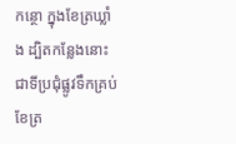កន្ថោ ក្នុងខែត្រឃ្លាំង ដ្បិតកន្លែងនោះជាទីប្រជុំផ្លូវទឹកគ្រប់ខែត្រ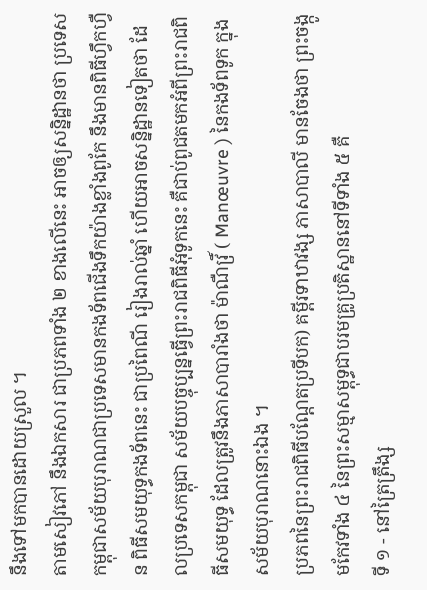នឹងទៅមកបានដោយស្រួល ។
តាមសៀវភៅ នឹងឯកសារ ជាប្រភពទាំង ២ ខាងលើនេះ អាចឲ្យសន្និដ្ឋានថា ប្រទេសកម្ពុជាសម័យបុរាណជាប្រទេសមានកងទ័ពជើងទឹកយ៉ាងខ្លាំងពូកែ នឹងមានពិធីហ្វឹកហ្វឺន ពិធីសមយុទ្ធកងទ័ពនេះ ជាប្រពៃណី រៀងរាល់ឆ្នាំ ហើយអាចសន្និដ្ឋានទៀតថា ដែលប្រទេសកម្ពុជា សម័យបច្ចុប្បន្នធ្វើព្រះរាជពិធីអុំទូកនេះ គឺជាប់ពូជតមកអំពីព្រះរាជពិធីសមយុទ្ធ ដែលត្រូវនឹងភាសាបារាំងថា ម៉ាណឺវ្រិ៍ ( Manœuvre ) នៃកងទ័ពទូក ក្នុងសម័យបុរាណនោះឯង ។
ប្រភពនៃព្រះរាជពិធីបណ្ដែតប្រទីបក) គម្ពីរទាឋាវង្ស ភាសាបាលី មានចែងថា ព្រះចង្កូមកែវទាំង ៤ នៃព្រះសម្មាសម្ពុទ្ធជាបរមគ្រូប្រតិស្ឋាននៅទីទាំង ៥ គឺ
ទី ១ - នៅត្រៃត្រឹង្ស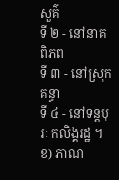សួគ៌
ទី ២ - នៅនាគពិភព
ទី ៣ - នៅស្រុកគន្ធា
ទី ៤ - នៅទន្តបុរៈ កលិង្គរដ្ឋ ។
ខ) ភាណ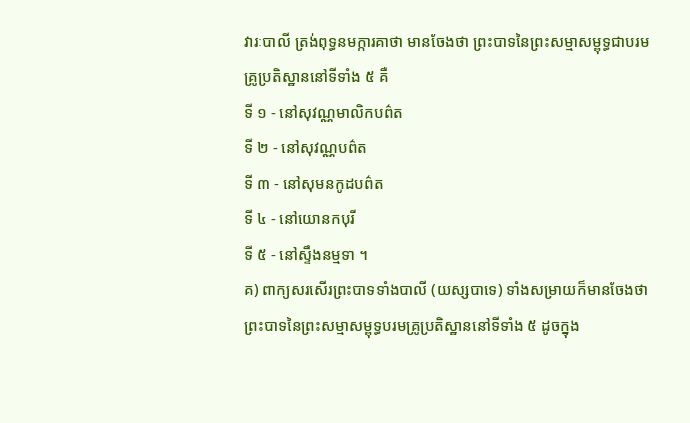វារៈបាលី ត្រង់ពុទ្ធនមក្ការគាថា មានចែងថា ព្រះបាទនៃព្រះសម្មាសម្ពុទ្ធជាបរមគ្រូប្រតិស្ឋាននៅទីទាំង ៥ គឺ
ទី ១ - នៅសុវណ្ណមាលិកបព៌ត
ទី ២ - នៅសុវណ្ណបព៌ត
ទី ៣ - នៅសុមនកូដបព៌ត
ទី ៤ - នៅយោនកបុរី
ទី ៥ - នៅស្ទឹងនម្មទា ។
គ) ពាក្យសរសើរព្រះបាទទាំងបាលី (យស្សបាទេ) ទាំងសម្រាយក៏មានចែងថា ព្រះបាទនៃព្រះសម្មាសម្ពុទ្ធបរមគ្រូប្រតិស្ឋាននៅទីទាំង ៥ ដូចក្នុង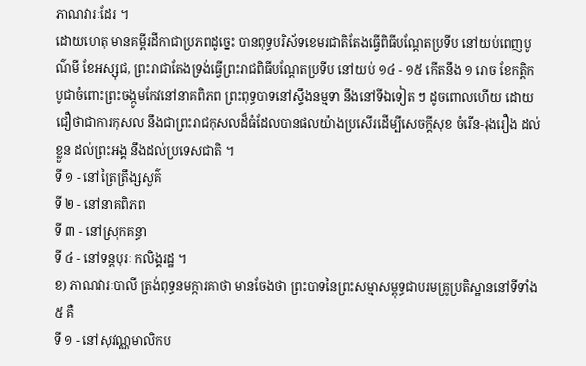ភាណវារៈដែរ ។
ដោយហេតុ មានគម្ពីរដីកាជាប្រភពដូច្នេះ បានពុទ្ធបរិស័ទខេមរជាតិតែងធ្វើពិធីបណ្ដែតប្រទីប នៅយប់ពេញបូណ៌មី ខែអស្សុជ, ព្រះរាជាតែងទ្រង់ធ្វើព្រះរាជពិធីបណ្ដែតប្រទីប នៅយប់ ១៤ - ១៥ កើតនឹង ១ រោច ខែកត្តិក បូជាចំពោះព្រះចង្កូមកែវនៅនាគពិភព ព្រះពុទ្ធបាទនៅស្ទឹងនម្មទា នឹងនៅទីឯទៀត ៗ ដូចពោលហើយ ដោយជឿថាជាការកុសល នឹងជាព្រះរាជកុសលដ៏ធំដែលបានផលយ៉ាងប្រសើរដើម្បីសេចក្ដីសុខ ចំរើន-រុងរឿង ដល់ខ្លួន ដល់ព្រះអង្គ នឹងដល់ប្រទេសជាតិ ។
ទី ១ - នៅត្រៃត្រឹង្សសួគ៌
ទី ២ - នៅនាគពិភព
ទី ៣ - នៅស្រុកគន្ធា
ទី ៤ - នៅទន្តបុរៈ កលិង្គរដ្ឋ ។
ខ) ភាណវារៈបាលី ត្រង់ពុទ្ធនមក្ការគាថា មានចែងថា ព្រះបាទនៃព្រះសម្មាសម្ពុទ្ធជាបរមគ្រូប្រតិស្ឋាននៅទីទាំង ៥ គឺ
ទី ១ - នៅសុវណ្ណមាលិកប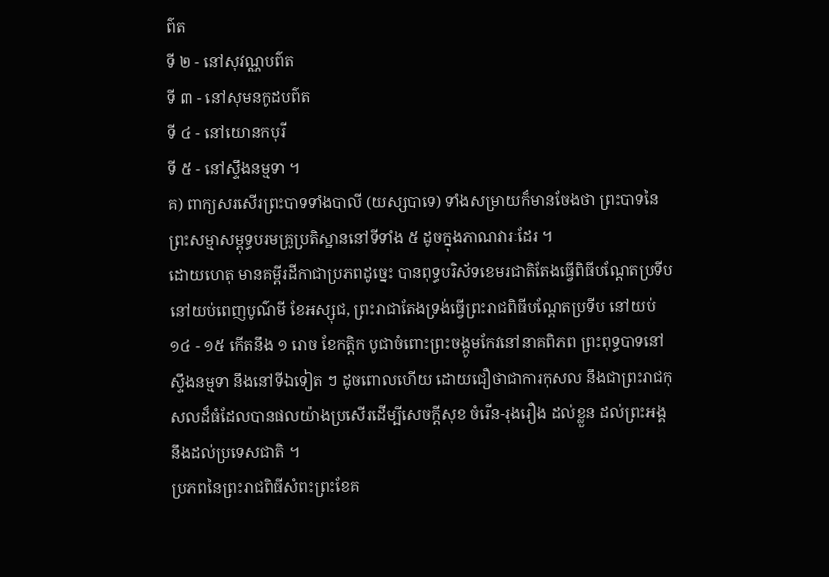ព៌ត
ទី ២ - នៅសុវណ្ណបព៌ត
ទី ៣ - នៅសុមនកូដបព៌ត
ទី ៤ - នៅយោនកបុរី
ទី ៥ - នៅស្ទឹងនម្មទា ។
គ) ពាក្យសរសើរព្រះបាទទាំងបាលី (យស្សបាទេ) ទាំងសម្រាយក៏មានចែងថា ព្រះបាទនៃព្រះសម្មាសម្ពុទ្ធបរមគ្រូប្រតិស្ឋាននៅទីទាំង ៥ ដូចក្នុងភាណវារៈដែរ ។
ដោយហេតុ មានគម្ពីរដីកាជាប្រភពដូច្នេះ បានពុទ្ធបរិស័ទខេមរជាតិតែងធ្វើពិធីបណ្ដែតប្រទីប នៅយប់ពេញបូណ៌មី ខែអស្សុជ, ព្រះរាជាតែងទ្រង់ធ្វើព្រះរាជពិធីបណ្ដែតប្រទីប នៅយប់ ១៤ - ១៥ កើតនឹង ១ រោច ខែកត្តិក បូជាចំពោះព្រះចង្កូមកែវនៅនាគពិភព ព្រះពុទ្ធបាទនៅស្ទឹងនម្មទា នឹងនៅទីឯទៀត ៗ ដូចពោលហើយ ដោយជឿថាជាការកុសល នឹងជាព្រះរាជកុសលដ៏ធំដែលបានផលយ៉ាងប្រសើរដើម្បីសេចក្ដីសុខ ចំរើន-រុងរឿង ដល់ខ្លួន ដល់ព្រះអង្គ នឹងដល់ប្រទេសជាតិ ។
ប្រភពនៃព្រះរាជពិធីសំពះព្រះខែគ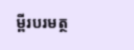ម្ពីរបរមត្ថ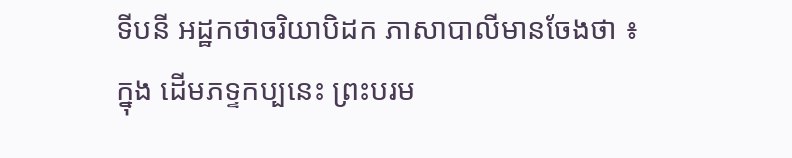ទីបនី អដ្ឋកថាចរិយាបិដក ភាសាបាលីមានចែងថា ៖
ក្នុង ដើមភទ្ទកប្បនេះ ព្រះបរម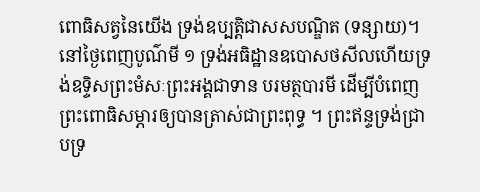ពោធិសត្វនៃយើង ទ្រង់ឧប្បត្តិជាសសបណ្ឌិត (ទន្សាយ)។ នៅថ្ងៃពេញបូណ៌មី ១ ទ្រង់អធិដ្ឋានឧបោសថសីលហើយទ្រង់ឧទ្ទិសព្រះមំសៈព្រះអង្គជាទាន បរមត្ថបារមី ដើម្បីបំពេញព្រះពោធិសម្ភារឲ្យបានត្រាស់ជាព្រះពុទ្ធ ។ ព្រះឥន្ទទ្រង់ជ្រាបទ្រ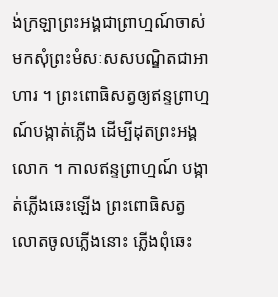ង់ក្រឡាព្រះអង្គជាព្រាហ្មណ៍ចាស់ មកសុំព្រះមំសៈសសបណ្ឌិតជាអាហារ ។ ព្រះពោធិសត្វឲ្យឥន្ទព្រាហ្មណ៍បង្កាត់ភ្លើង ដើម្បីដុតព្រះអង្គលោក ។ កាលឥន្ទព្រាហ្មណ៍ បង្កាត់ភ្លើងឆេះឡើង ព្រះពោធិសត្វលោតចូលភ្លើងនោះ ភ្លើងពុំឆេះ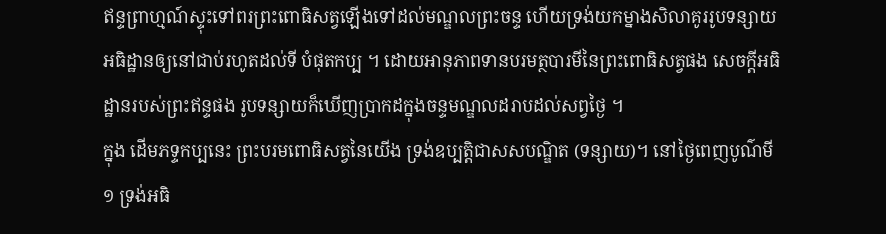ឥន្ទព្រាហ្មណ៍ស្ទុះទៅពរព្រះពោធិសត្វឡើងទៅដល់មណ្ឌលព្រះចន្ទ ហើយទ្រង់យកម្នាងសិលាគូររូបទន្សាយអធិដ្ឋានឲ្យនៅជាប់រហូតដល់ទី បំផុតកប្ប ។ ដោយអានុភាពទានបរមត្ថបារមីនៃព្រះពោធិសត្វផង សេចក្ដីអធិដ្ឋានរបស់ព្រះឥន្ទផង រូបទន្សាយក៏ឃើញប្រាកដក្នុងចន្ទមណ្ឌលដរាបដល់សព្វថ្ងៃ ។
ក្នុង ដើមភទ្ទកប្បនេះ ព្រះបរមពោធិសត្វនៃយើង ទ្រង់ឧប្បត្តិជាសសបណ្ឌិត (ទន្សាយ)។ នៅថ្ងៃពេញបូណ៌មី ១ ទ្រង់អធិ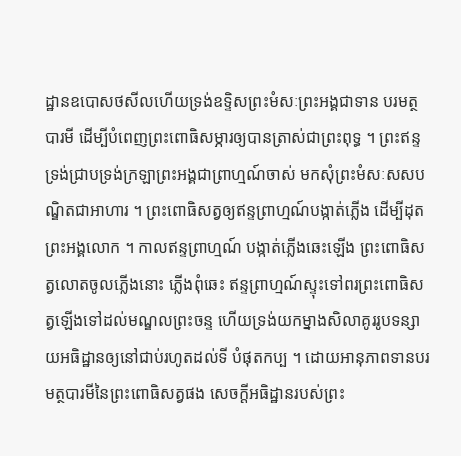ដ្ឋានឧបោសថសីលហើយទ្រង់ឧទ្ទិសព្រះមំសៈព្រះអង្គជាទាន បរមត្ថបារមី ដើម្បីបំពេញព្រះពោធិសម្ភារឲ្យបានត្រាស់ជាព្រះពុទ្ធ ។ ព្រះឥន្ទទ្រង់ជ្រាបទ្រង់ក្រឡាព្រះអង្គជាព្រាហ្មណ៍ចាស់ មកសុំព្រះមំសៈសសបណ្ឌិតជាអាហារ ។ ព្រះពោធិសត្វឲ្យឥន្ទព្រាហ្មណ៍បង្កាត់ភ្លើង ដើម្បីដុតព្រះអង្គលោក ។ កាលឥន្ទព្រាហ្មណ៍ បង្កាត់ភ្លើងឆេះឡើង ព្រះពោធិសត្វលោតចូលភ្លើងនោះ ភ្លើងពុំឆេះ ឥន្ទព្រាហ្មណ៍ស្ទុះទៅពរព្រះពោធិសត្វឡើងទៅដល់មណ្ឌលព្រះចន្ទ ហើយទ្រង់យកម្នាងសិលាគូររូបទន្សាយអធិដ្ឋានឲ្យនៅជាប់រហូតដល់ទី បំផុតកប្ប ។ ដោយអានុភាពទានបរមត្ថបារមីនៃព្រះពោធិសត្វផង សេចក្ដីអធិដ្ឋានរបស់ព្រះ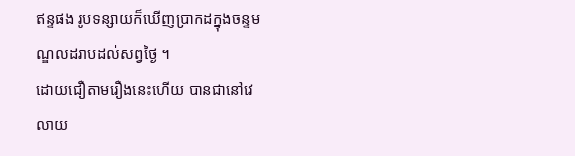ឥន្ទផង រូបទន្សាយក៏ឃើញប្រាកដក្នុងចន្ទមណ្ឌលដរាបដល់សព្វថ្ងៃ ។
ដោយជឿតាមរឿងនេះហើយ បានជានៅវេលាយ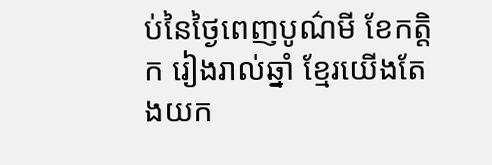ប់នៃថ្ងៃពេញបូណ៌មី ខែកត្តិក រៀងរាល់ឆ្នាំ ខ្មែរយើងតែងយក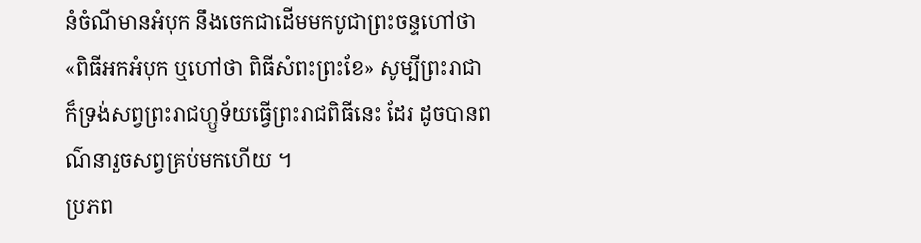នំចំណីមានអំបុក នឹងចេកជាដើមមកបូជាព្រះចន្ទហៅថា «ពិធីអកអំបុក ឬហៅថា ពិធីសំពះព្រះខែ» សូម្បីព្រះរាជាក៏ទ្រង់សព្វព្រះរាជហ្ឫទ័យធ្វើព្រះរាជពិធីនេះ ដែរ ដូចបានពណ៌នារួចសព្វគ្រប់មកហើយ ។
ប្រភព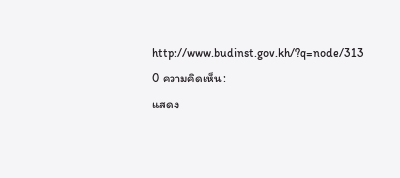http://www.budinst.gov.kh/?q=node/313
0 ความคิดเห็น:
แสดง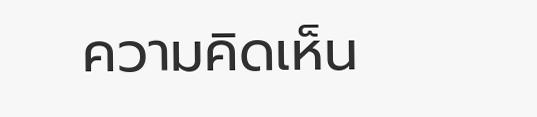ความคิดเห็น